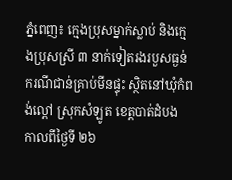ភ្នំពេញ៖ ក្មេងប្រុសម្នាក់ស្លាប់ និងក្មេងប្រុសស្រី ៣ នាក់ទៀតរងរបួសធ្ងន់ ករណីជាន់គ្រាប់មីនផ្ទុះ ស្ថិតនៅឃុំកំពង់ល្ពៅ ស្រុកសំឡូត ខេត្តបាត់ដំបង កាលពីថ្ងៃទី ២៦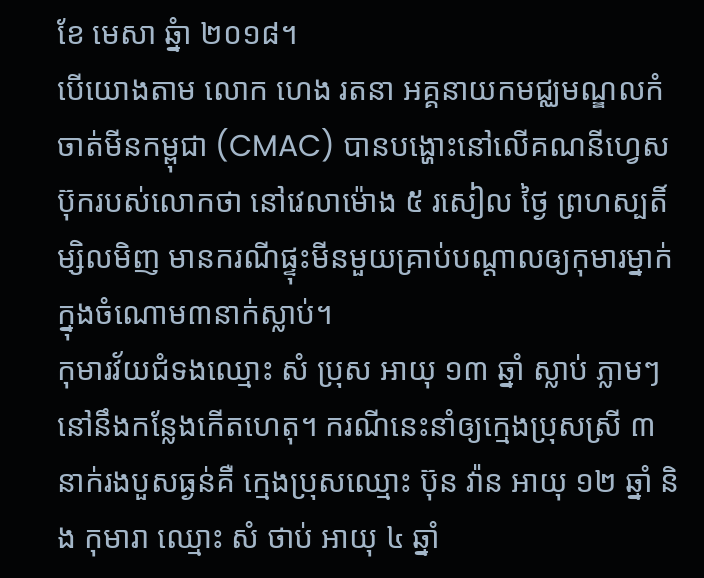ខែ មេសា ឆ្នំា ២០១៨។
បើយោងតាម លោក ហេង រតនា អគ្គនាយកមជ្ឈមណ្ឌលកំចាត់មីនកម្ពុជា (CMAC) បានបង្ហោះនៅលើគណនីហ្វេសប៊ុករបស់លោកថា នៅវេលាម៉ោង ៥ រសៀល ថ្ងៃ ព្រហស្បតិ៍ ម្សិលមិញ មានករណីផ្ទុះមីនមួយគ្រាប់បណ្តាលឲ្យកុមារម្នាក់ក្នុងចំណោម៣នាក់ស្លាប់។
កុមារវ័យជំទងឈ្មោះ សំ ប្រុស អាយុ ១៣ ឆ្នាំ ស្លាប់ ភ្លាមៗនៅនឹងកន្លែងកើតហេតុ។ ករណីនេះនាំឲ្យក្មេងប្រុសស្រី ៣ នាក់រងបួសធ្ងន់គឺ ក្មេងប្រុសឈ្មោះ ប៊ុន វ៉ាន អាយុ ១២ ឆ្នាំ និង កុមារា ឈ្មោះ សំ ថាប់ អាយុ ៤ ឆ្នាំ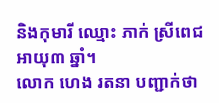និងកុមារី ឈ្មោះ ភាក់ ស្រីពេជ អាយុ៣ ឆ្នាំ។
លោក ហេង រតនា បញ្ជាក់ថា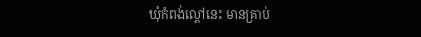ឃុំកំពង់ល្ពៅនេះ មានគ្រាប់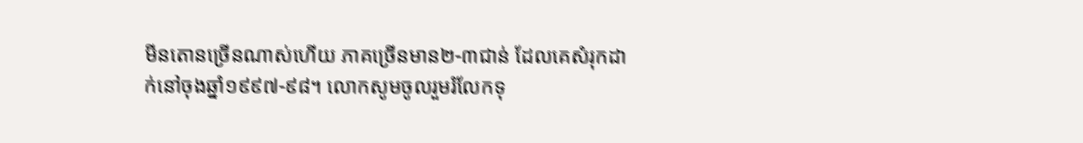មីនតោនច្រើនណាស់ហើយ ភាគច្រើនមាន២-៣ជាន់ ដែលគេសំរុកដាក់នៅចុងឆ្នាំ១៩៩៧-៩៨។ លោកសូមចូលរួមរំលែកទុ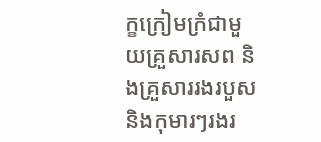ក្ខក្រៀមក្រំជាមួយគ្រួសារសព និងគ្រួសាររងរបួសនិងកុមារៗរងរ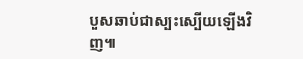បួសឆាប់ជាស្បះស្បើយឡើងវិញ៕